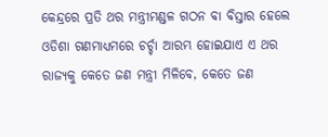କେନ୍ଦ୍ରରେ ପ୍ରତି ଥର ମନ୍ତ୍ରୀମଣ୍ଡଳ ଗଠନ ବା ବିସ୍ତାର ହେଲେ ଓଡିଶା ଗଣମାଧ୍ୟମରେ ଚର୍ଚ୍ଚା ଆରମ୍ଭ ହୋଇଯାଏ ଏ ଥର ରାଜ୍ୟକୁ କେତେ ଜଣ ମନ୍ତ୍ରୀ ମିଳିବେ, କେତେ ଜଣ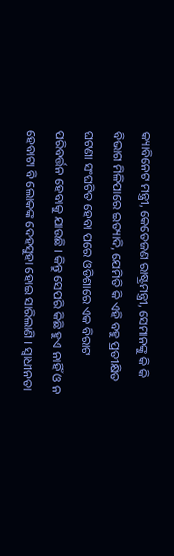କ୍ୟାବିନେଟ ମନ୍ତ୍ରୀ, କେତେଜଣ ରାଷ୍ଟ୍ରମନ୍ତ୍ରୀ, ସେମାନଙ୍କୁ କି କି ବିଭାଗ ମିଳିପାରେ ଇତ୍ୟାଦି, ଯେମିତି କି ଏହି ବହୁ ପ୍ରତୀକ୍ଷିତ ଘଟଣା ସଂଘଟିତ ହେବା ପରେ ଓଡିଶାରେ ଏକ ବିରାଟ ପରିବର୍ତ୍ତନ ହେବାକୁ ଯାଉଛି । କିନ୍ତୁ ସେପରି କିଛି ହୁଏ ନାହିଁ ଓ ନ ହେବାଟା ବି ଲୋକଙ୍କ ଦେହସୁହା ହୋଇ ସାରିଲାଣି । ସ୍ୱାଧୀନତା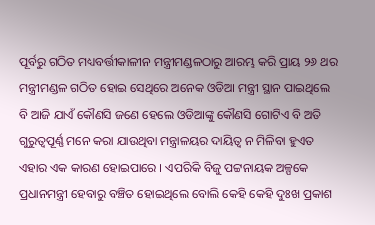ପୂର୍ବରୁ ଗଠିତ ମଧ୍ୟବର୍ତ୍ତୀକାଳୀନ ମନ୍ତ୍ରୀମଣ୍ଡଳଠାରୁ ଆରମ୍ଭ କରି ପ୍ରାୟ ୨୬ ଥର ମନ୍ତ୍ରୀମଣ୍ଡଳ ଗଠିତ ହୋଇ ସେଥିରେ ଅନେକ ଓଡିଆ ମନ୍ତ୍ରୀ ସ୍ଥାନ ପାଇଥିଲେ ବି ଆଜି ଯାଏଁ କୌଣସି ଜଣେ ହେଲେ ଓଡିଆଙ୍କୁ କୌଣସି ଗୋଟିଏ ବି ଅତି ଗୁରୁତ୍ୱପୂର୍ଣ୍ଣ ମନେ କରା ଯାଉଥିବା ମନ୍ତ୍ରାଳୟର ଦାୟିତ୍ୱ ନ ମିଳିବା ହୁଏତ ଏହାର ଏକ କାରଣ ହୋଇପାରେ । ଏପରିକି ବିଜୁ ପଟ୍ଟନାୟକ ଅଳ୍ପକେ ପ୍ରଧାନମନ୍ତ୍ରୀ ହେବାରୁ ବଞ୍ଚିତ ହୋଇଥିଲେ ବୋଲି କେହି କେହି ଦୁଃଖ ପ୍ରକାଶ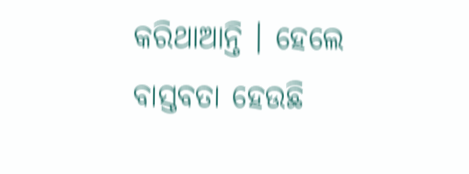କରିଥାଆନ୍ତି । ହେଲେ ବାସ୍ତବତା ହେଉଛି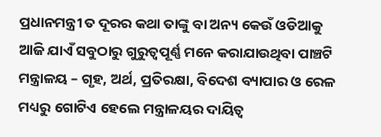ପ୍ରଧାନମନ୍ତ୍ରୀ ତ ଦୂରର କଥା ତାଙ୍କୁ ବା ଅନ୍ୟ କେଉଁ ଓଡିଆକୁ ଆଜି ଯାଏଁ ସବୁଠାରୁ ଗୁରୁତ୍ୱପୂର୍ଣ୍ଣ ମନେ କରାଯାଉଥିବା ପାଞ୍ଚଟି ମନ୍ତ୍ରାଳୟ – ଗୃହ, ଅର୍ଥ, ପ୍ରତିରକ୍ଷା, ବିଦେଶ ବ୍ୟାପାର ଓ ରେଳ ମଧ୍ୟରୁ ଗୋଟିଏ ହେଲେ ମନ୍ତ୍ରାଳୟର ଦାୟିତ୍ୱ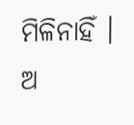ମିଳିନାହିଁ । ଅ